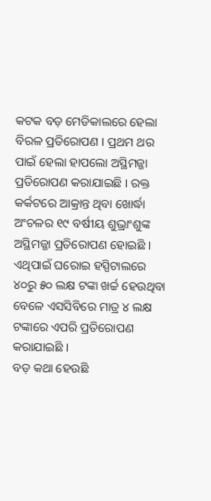କଟକ ବଡ଼ ମେଡିକାଲରେ ହେଲା ବିରଳ ପ୍ରତିରୋପଣ । ପ୍ରଥମ ଥର ପାଇଁ ହେଲା ହାପଲୋ ଅସ୍ଥିମଜ୍ଜା ପ୍ରତିରୋପଣ କରାଯାଇଛି । ରକ୍ତ କର୍କଟରେ ଆକ୍ରାନ୍ତ ଥିବା ଖୋର୍ଦ୍ଧା ଅଂଚଳର ୧୯ ବର୍ଷୀୟ ଶୁଭ୍ରାଂଶୁଙ୍କ ଅସ୍ଥିମଜ୍ଜା ପ୍ରତିରୋପଣ ହୋଇଛି । ଏଥିପାଇଁ ଘରୋଇ ହସ୍ପିଟାଲରେ ୪୦ରୁ ୫୦ ଲକ୍ଷ ଟଙ୍କା ଖର୍ଚ୍ଚ ହେଉଥିବା ବେଳେ ଏସସିବିରେ ମାତ୍ର ୪ ଲକ୍ଷ ଟଙ୍କାରେ ଏପରି ପ୍ରତିରୋପଣ କରାଯାଇଛି ।
ବଡ଼ କଥା ହେଉଛି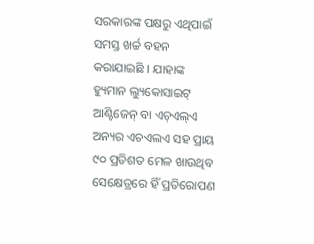ସରକାରଙ୍କ ପକ୍ଷରୁ ଏଥିପାଇଁ ସମସ୍ତ ଖର୍ଚ୍ଚ ବହନ କରାଯାଇଛି । ଯାହାଙ୍କ ହ୍ୟୁମାନ ଲ୍ୟୁକୋସାଇଟ୍ ଆଣ୍ଟିଜେନ୍ ବା ଏଚ୍ଏଲ୍ଏ ଅନ୍ୟର ଏଚଏଲଏ ସହ ପ୍ରାୟ ୯୦ ପ୍ରତିଶତ ମେଳ ଖାଉଥିବ ସେକ୍ଷେତ୍ରରେ ହିଁ ପ୍ରତିରୋପଣ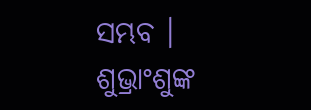ସମ୍ଭବ । ଶୁଭ୍ରାଂଶୁଙ୍କ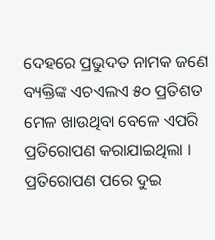ଦେହରେ ପ୍ରଭୁଦତ ନାମକ ଜଣେ ବ୍ୟକ୍ତିଙ୍କ ଏଚଏଲଏ ୫୦ ପ୍ରତିଶତ ମେଳ ଖାଉଥିବା ବେଳେ ଏପରି ପ୍ରତିରୋପଣ କରାଯାଇଥିଲା । ପ୍ରତିରୋପଣ ପରେ ଦୁଇ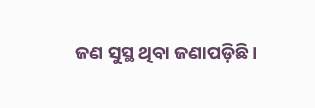ଜଣ ସୁସ୍ଥ ଥିବା ଜଣାପଡ଼ିଛି ।